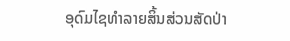ອຸດົມໄຊທຳລາຍສິ້ນສ່ວນສັດປ່າ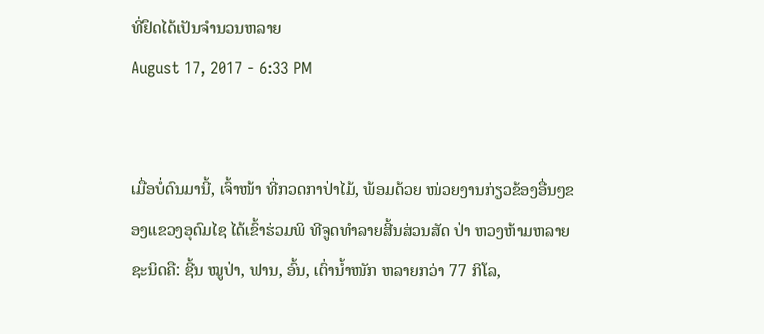ທີ່ຢຶດໄດ້ເປັນຈຳນວນຫລາຍ
August 17, 2017 - 6:33 PM


ເມື່ອບໍ່ດົນມານີ້, ເຈົ້າໜ້າ ທີ່ກວດກາປ່າໄມ້, ພ້ອມດ້ວຍ ໜ່ວຍງານກ່ຽວຂ້ອງອື່ນໆຂອງແຂວງອຸດົມໄຊ ໄດ້ເຂົ້າຮ່ວມພິ ທີຈູດທໍາລາຍສີ້ນສ່ວນສັດ ປ່າ ຫວງຫ້າມຫລາຍຊະນິດຄື: ຊີ້ນ ໝູປ່າ, ຟານ, ອົ້ນ, ເຕົ່ານໍ້າໜັກ ຫລາຍກວ່າ 77 ກິໂລ,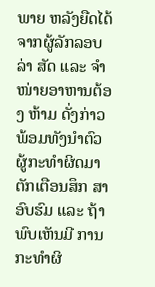ພາຍ ຫລັງຍືດໄດ້ຈາກຜູ້ລັກລອບລ່າ ສັດ ແລະ ຈໍາໜ່າຍອາຫານຕ້ອງ ຫ້າມ ດັ່ງກ່າວ ພ້ອມທັງນໍາຕົວ ຜູ້ກະທໍາຜິດມາຕັກເຕືອນສຶກ ສາອົບຮົມ ແລະ ຖ້າພົບເຫັນມີ ການກະທໍາຜິ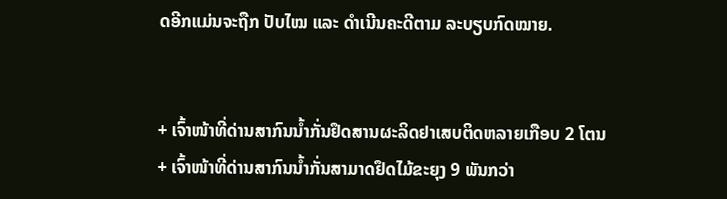ດອີກແມ່ນຈະຖືກ ປັບໄໝ ແລະ ດໍາເນີນຄະດີຕາມ ລະບຽບກົດໝາຍ.


+ ເຈົ້າໜ້າທີ່ດ່ານສາກົນນ້ຳກັ່ນຢຶດສານຜະລິດຢາເສບຕິດຫລາຍເກືອບ 2 ໂຕນ
+ ເຈົ້າໜ້າທີ່ດ່ານສາກົນນ້ຳກັ່ນສາມາດຢຶດໄມ້ຂະຍຸງ 9 ພັນກວ່າ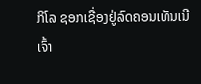ກິໂລ ຊອກເຊື່ອງຢູ່ລົດຄອນເທັນເນີ
ເຈົ້າ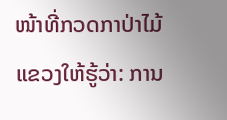ໜ້າທີ່ກວດກາປ່າໄມ້ ແຂວງໃຫ້ຮູ້ວ່າ: ການ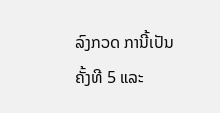ລົງກວດ ການີ້ເປັນຄັ້ງທີ 5 ແລະ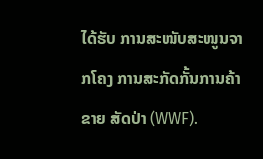ໄດ້ຮັບ ການສະໜັບສະໜູນຈາກໂຄງ ການສະກັດກັ້ນການຄ້າຂາຍ ສັດປ່າ (WWF).